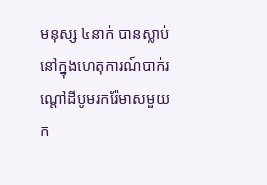មនុស្ស ៤នាក់ បានស្លាប់ នៅក្នុងហេតុការណ៍បាក់រណ្ដៅដីបូមរករ៉ែមាសមួយក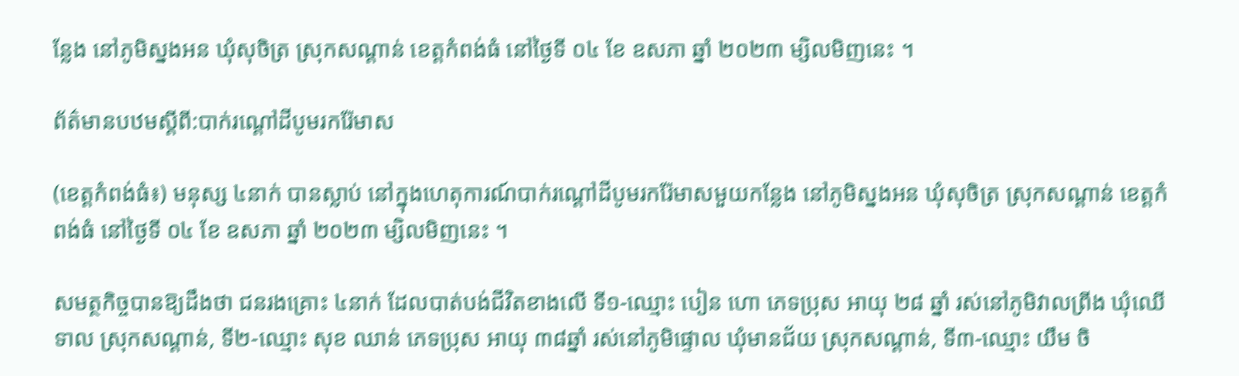ន្លែង នៅភូមិស្នងអន ឃុំសុចិត្រ ស្រុកសណ្ដាន់ ខេត្តកំពង់ធំ នៅថ្ងៃទី ០៤ ខែ ឧសភា ឆ្នាំ ២០២៣ ម្សិលមិញនេះ ។

ព័ត៌មានបឋមស្ដីពី:បាក់រណ្តៅដីបូមរករ៉ែមាស

(ខេត្តកំពង់ធំ៖) មនុស្ស ៤នាក់ បានស្លាប់ នៅក្នុងហេតុការណ៍បាក់រណ្ដៅដីបូមរករ៉ែមាសមួយកន្លែង នៅភូមិស្នងអន ឃុំសុចិត្រ ស្រុកសណ្ដាន់ ខេត្តកំពង់ធំ នៅថ្ងៃទី ០៤ ខែ ឧសភា ឆ្នាំ ២០២៣ ម្សិលមិញនេះ ។

សមត្ថកិច្ចបានឱ្យដឹងថា ជនរងគ្រោះ ៤នាក់ ដែលបាត់បង់ជីវិតខាងលើ ទី១-ឈ្មោះ បៀន ហោ ភេទប្រុស អាយុ ២៨ ឆ្នាំ រស់នៅភូមិវាលព្រីង ឃុំឈើទាល ស្រុកសណ្ដាន់, ទី២-ឈ្មោះ សុខ ឈាន់ ភេទប្រុស អាយុ ៣៨ឆ្នាំ រស់នៅភូមិផ្ទោល ឃុំមានជ័យ ស្រុកសណ្ដាន់, ទី៣-ឈ្មោះ យឹម ចិ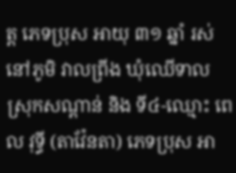ត្ត ភេទប្រុស អាយុ ៣១ ឆ្នាំ រស់នៅភូមិ វាលព្រីង ឃុំឈើទាល ស្រុកសណ្ដាន់ និង ទី៤-ឈ្មោះ ពេល វុទ្ធី (តាវ៉ែនតា) ភេទប្រុស អា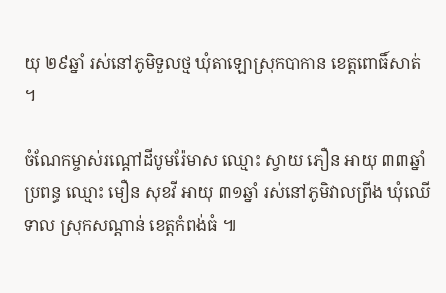យុ ២៩ឆ្នាំ រស់នៅភូមិទួលថ្ម ឃុំតាឡោស្រុកបាកាន ខេត្តពោធិ៍សាត់ ។

ចំណែកម្ចាស់រណ្ដៅដីបូមរ៉ែមាស ឈ្មោះ ស្វាយ ភឿន អាយុ ៣៣ឆ្នាំ ប្រពន្ធ ឈ្មោះ មឿន សុខវី អាយុ ៣១ឆ្នាំ រស់នៅភូមិវាលព្រីង ឃុំឈើទាល ស្រុកសណ្តាន់ ខេត្តកំពង់ធំ ៕